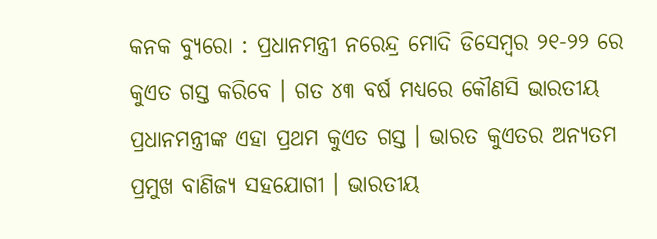କନକ ବ୍ୟୁରୋ : ପ୍ରଧାନମନ୍ତ୍ରୀ ନରେନ୍ଦ୍ର ମୋଦି ଡିସେମ୍ବର ୨୧-୨୨ ରେ କୁଏତ ଗସ୍ତ କରିବେ । ଗତ ୪୩ ବର୍ଷ ମଧ୍ୟରେ କୌଣସି ଭାରତୀୟ ପ୍ରଧାନମନ୍ତ୍ରୀଙ୍କ ଏହା ପ୍ରଥମ କୁଏତ ଗସ୍ତ । ଭାରତ କୁଏତର ଅନ୍ୟତମ ପ୍ରମୁଖ ବାଣିଜ୍ୟ ସହଯୋଗୀ । ଭାରତୀୟ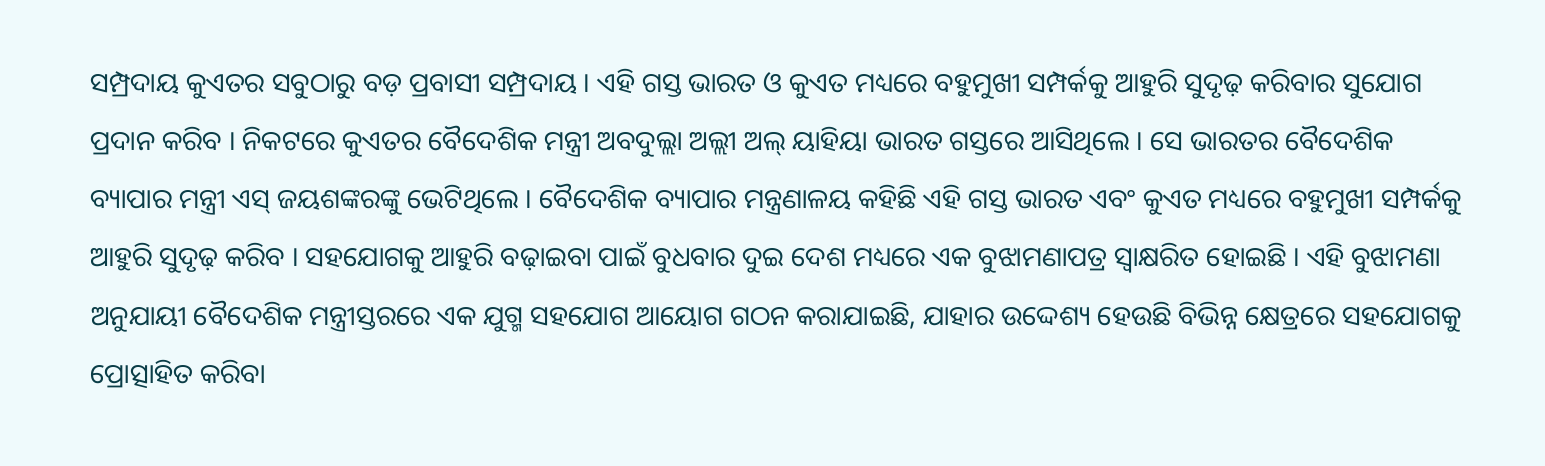ସମ୍ପ୍ରଦାୟ କୁଏତର ସବୁଠାରୁ ବଡ଼ ପ୍ରବାସୀ ସମ୍ପ୍ରଦାୟ । ଏହି ଗସ୍ତ ଭାରତ ଓ କୁଏତ ମଧ୍ୟରେ ବହୁମୁଖୀ ସମ୍ପର୍କକୁ ଆହୁରି ସୁଦୃଢ଼ କରିବାର ସୁଯୋଗ ପ୍ରଦାନ କରିବ । ନିକଟରେ କୁଏତର ବୈଦେଶିକ ମନ୍ତ୍ରୀ ଅବଦୁଲ୍ଲା ଅଲ୍ଲୀ ଅଲ୍ ୟାହିୟା ଭାରତ ଗସ୍ତରେ ଆସିଥିଲେ । ସେ ଭାରତର ବୈଦେଶିକ ବ୍ୟାପାର ମନ୍ତ୍ରୀ ଏସ୍ ଜୟଶଙ୍କରଙ୍କୁ ଭେଟିଥିଲେ । ବୈଦେଶିକ ବ୍ୟାପାର ମନ୍ତ୍ରଣାଳୟ କହିଛି ଏହି ଗସ୍ତ ଭାରତ ଏବଂ କୁଏତ ମଧ୍ୟରେ ବହୁମୁଖୀ ସମ୍ପର୍କକୁ ଆହୁରି ସୁଦୃଢ଼ କରିବ । ସହଯୋଗକୁ ଆହୁରି ବଢ଼ାଇବା ପାଇଁ ବୁଧବାର ଦୁଇ ଦେଶ ମଧ୍ୟରେ ଏକ ବୁଝାମଣାପତ୍ର ସ୍ୱାକ୍ଷରିତ ହୋଇଛି । ଏହି ବୁଝାମଣା ଅନୁଯାୟୀ ବୈଦେଶିକ ମନ୍ତ୍ରୀସ୍ତରରେ ଏକ ଯୁଗ୍ମ ସହଯୋଗ ଆୟୋଗ ଗଠନ କରାଯାଇଛି, ଯାହାର ଉଦ୍ଦେଶ୍ୟ ହେଉଛି ବିଭିନ୍ନ କ୍ଷେତ୍ରରେ ସହଯୋଗକୁ ପ୍ରୋତ୍ସାହିତ କରିବା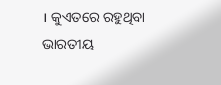। କୁଏତରେ ରହୁଥିବା ଭାରତୀୟ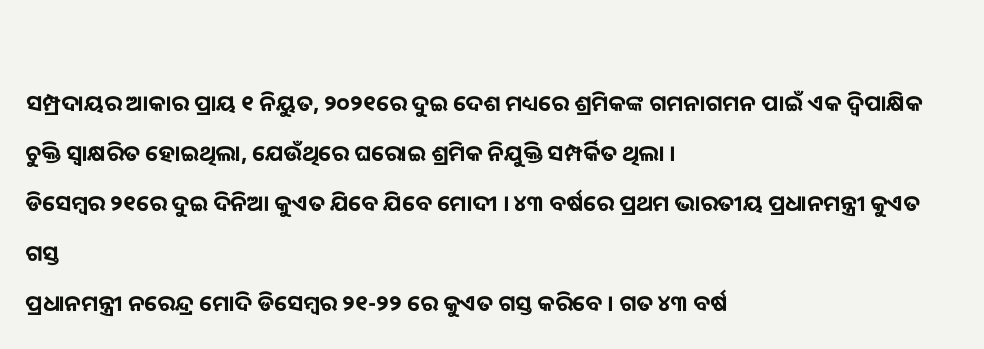ସମ୍ପ୍ରଦାୟର ଆକାର ପ୍ରାୟ ୧ ନିୟୁତ, ୨୦୨୧ରେ ଦୁଇ ଦେଶ ମଧ୍ୟରେ ଶ୍ରମିକଙ୍କ ଗମନାଗମନ ପାଇଁ ଏକ ଦ୍ୱିପାକ୍ଷିକ ଚୁକ୍ତି ସ୍ୱାକ୍ଷରିତ ହୋଇଥିଲା, ଯେଉଁଥିରେ ଘରୋଇ ଶ୍ରମିକ ନିଯୁକ୍ତି ସମ୍ପର୍କିତ ଥିଲା ।
ଡିସେମ୍ବର ୨୧ରେ ଦୁଇ ଦିନିଆ କୁଏତ ଯିବେ ଯିବେ ମୋଦୀ । ୪୩ ବର୍ଷରେ ପ୍ରଥମ ଭାରତୀୟ ପ୍ରଧାନମନ୍ତ୍ରୀ କୁଏତ ଗସ୍ତ
ପ୍ରଧାନମନ୍ତ୍ରୀ ନରେନ୍ଦ୍ର ମୋଦି ଡିସେମ୍ବର ୨୧-୨୨ ରେ କୁଏତ ଗସ୍ତ କରିବେ । ଗତ ୪୩ ବର୍ଷ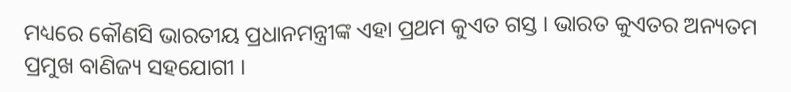ମଧ୍ୟରେ କୌଣସି ଭାରତୀୟ ପ୍ରଧାନମନ୍ତ୍ରୀଙ୍କ ଏହା ପ୍ରଥମ କୁଏତ ଗସ୍ତ । ଭାରତ କୁଏତର ଅନ୍ୟତମ ପ୍ରମୁଖ ବାଣିଜ୍ୟ ସହଯୋଗୀ ।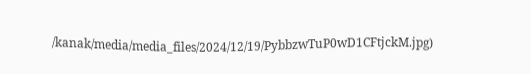/kanak/media/media_files/2024/12/19/PybbzwTuP0wD1CFtjckM.jpg)